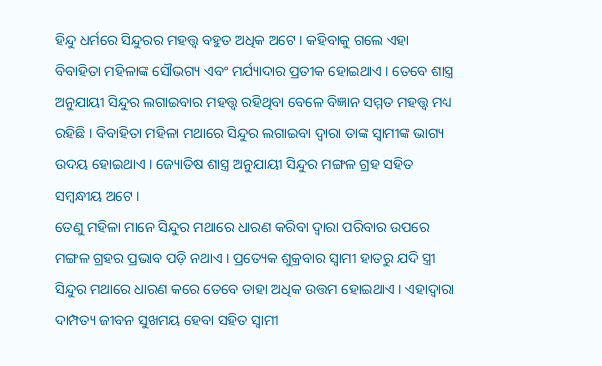ହିନ୍ଦୁ ଧର୍ମରେ ସିନ୍ଦୁରର ମହତ୍ତ୍ୱ ବହୁତ ଅଧିକ ଅଟେ । କହିବାକୁ ଗଲେ ଏହା ବିବାହିତା ମହିଳାଙ୍କ ସୌଭଗ୍ୟ ଏବଂ ମର୍ଯ୍ୟାଦାର ପ୍ରତୀକ ହୋଇଥାଏ । ତେବେ ଶାସ୍ତ୍ର ଅନୁଯାୟୀ ସିନ୍ଦୁର ଲଗାଇବାର ମହତ୍ତ୍ୱ ରହିଥିବା ବେଳେ ବିଜ୍ଞାନ ସମ୍ମତ ମହତ୍ତ୍ୱ ମଧ୍ୟ ରହିଛି । ବିବାହିତା ମହିଳା ମଥାରେ ସିନ୍ଦୁର ଲଗାଇବା ଦ୍ୱାରା ତାଙ୍କ ସ୍ୱାମୀଙ୍କ ଭାଗ୍ୟ ଉଦୟ ହୋଇଥାଏ । ଜ୍ୟୋତିଷ ଶାସ୍ତ୍ର ଅନୁଯାୟୀ ସିନ୍ଦୁର ମଙ୍ଗଳ ଗ୍ରହ ସହିତ ସମ୍ବନ୍ଧୀୟ ଅଟେ ।
ତେଣୁ ମହିଳା ମାନେ ସିନ୍ଦୁର ମଥାରେ ଧାରଣ କରିବା ଦ୍ୱାରା ପରିବାର ଉପରେ ମଙ୍ଗଳ ଗ୍ରହର ପ୍ରଭାବ ପଡ଼ି ନଥାଏ । ପ୍ରତ୍ୟେକ ଶୁକ୍ରବାର ସ୍ୱାମୀ ହାତରୁ ଯଦି ସ୍ତ୍ରୀ ସିନ୍ଦୁର ମଥାରେ ଧାରଣ କରେ ତେବେ ତାହା ଅଧିକ ଉତ୍ତମ ହୋଇଥାଏ । ଏହାଦ୍ବାରା ଦାମ୍ପତ୍ୟ ଜୀବନ ସୁଖମୟ ହେବା ସହିତ ସ୍ୱାମୀ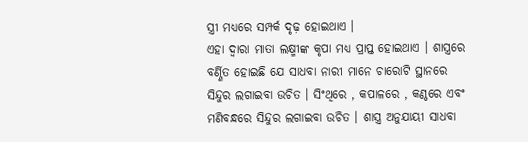ସ୍ତ୍ରୀ ମଧ୍ୟରେ ସମ୍ପର୍କ ଦୃଢ଼ ହୋଇଥାଏ ।
ଏହା ଦ୍ୱାରା ମାତା ଲକ୍ଷ୍ମୀଙ୍କ କୃପା ମଧ୍ୟ ପ୍ରାପ୍ତ ହୋଇଥାଏ । ଶାସ୍ତ୍ରରେ ବର୍ଣ୍ଣିତ ହୋଇଛି ଯେ ସାଧବା ନାରୀ ମାନେ ଚାରୋଟି ସ୍ଥାନରେ ସିନ୍ଦୁର ଲଗାଇବା ଉଚିତ । ସିଂଥିରେ , କପାଳରେ , କଣ୍ଠରେ ଏବଂ ମଣିବନ୍ଧରେ ସିନ୍ଦୁର ଲଗାଇବା ଉଚିତ । ଶାସ୍ତ୍ର ଅନୁଯାୟୀ ସାଧବା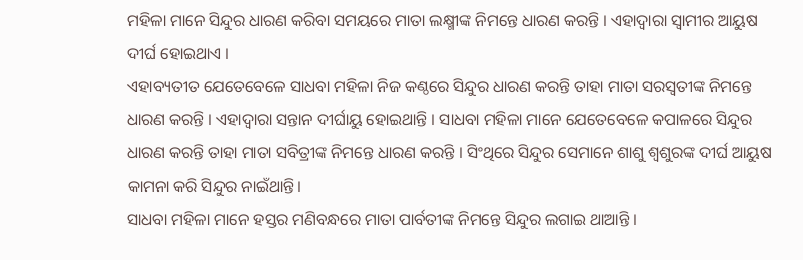ମହିଳା ମାନେ ସିନ୍ଦୁର ଧାରଣ କରିବା ସମୟରେ ମାତା ଲକ୍ଷ୍ମୀଙ୍କ ନିମନ୍ତେ ଧାରଣ କରନ୍ତି । ଏହାଦ୍ବାରା ସ୍ୱାମୀର ଆୟୁଷ ଦୀର୍ଘ ହୋଇଥାଏ ।
ଏହାବ୍ୟତୀତ ଯେତେବେଳେ ସାଧବା ମହିଳା ନିଜ କଣ୍ଠରେ ସିନ୍ଦୁର ଧାରଣ କରନ୍ତି ତାହା ମାତା ସରସ୍ୱତୀଙ୍କ ନିମନ୍ତେ ଧାରଣ କରନ୍ତି । ଏହାଦ୍ବାରା ସନ୍ତାନ ଦୀର୍ଘାୟୁ ହୋଇଥାନ୍ତି । ସାଧବା ମହିଳା ମାନେ ଯେତେବେଳେ କପାଳରେ ସିନ୍ଦୁର ଧାରଣ କରନ୍ତି ତାହା ମାତା ସବିତ୍ରୀଙ୍କ ନିମନ୍ତେ ଧାରଣ କରନ୍ତି । ସିଂଥିରେ ସିନ୍ଦୁର ସେମାନେ ଶାଶୁ ଶ୍ୱଶୁରଙ୍କ ଦୀର୍ଘ ଆୟୁଷ କାମନା କରି ସିନ୍ଦୁର ନାଇଁଥାନ୍ତି।
ସାଧବା ମହିଳା ମାନେ ହସ୍ତର ମଣିବନ୍ଧରେ ମାତା ପାର୍ବତୀଙ୍କ ନିମନ୍ତେ ସିନ୍ଦୁର ଲଗାଇ ଥାଆନ୍ତି ।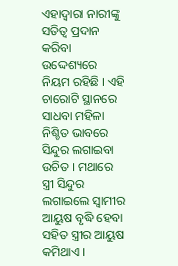ଏହାଦ୍ବାରା ନାରୀଙ୍କୁ ସତିତ୍ୱ ପ୍ରଦାନ କରିବା ଉଦ୍ଦେଶ୍ୟରେ ନିୟମ ରହିଛି । ଏହି ଚାରୋଟି ସ୍ଥାନରେ ସାଧବା ମହିଳା ନିଶ୍ଚିତ ଭାବରେ ସିନ୍ଦୁର ଲଗାଇବା ଉଚିତ । ମଥାରେ ସ୍ତ୍ରୀ ସିନ୍ଦୁର ଲଗାଇଲେ ସ୍ୱାମୀର ଆୟୁଷ ବୃଦ୍ଧି ହେବା ସହିତ ସ୍ତ୍ରୀର ଆୟୁଷ କମିଥାଏ ।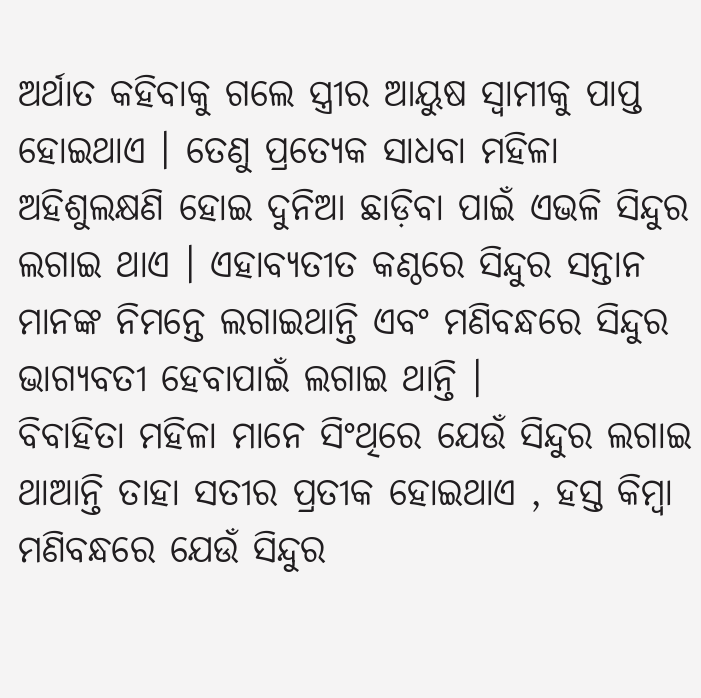ଅର୍ଥାତ କହିବାକୁ ଗଲେ ସ୍ତ୍ରୀର ଆୟୁଷ ସ୍ୱାମୀକୁ ପାପ୍ତ ହୋଇଥାଏ । ତେଣୁ ପ୍ରତ୍ୟେକ ସାଧବା ମହିଳା ଅହିଶୁଲକ୍ଷଣି ହୋଇ ଦୁନିଆ ଛାଡ଼ିବା ପାଇଁ ଏଭଳି ସିନ୍ଦୁର ଲଗାଇ ଥାଏ । ଏହାବ୍ୟତୀତ କଣ୍ଠରେ ସିନ୍ଦୁର ସନ୍ତାନ ମାନଙ୍କ ନିମନ୍ତେ ଲଗାଇଥାନ୍ତି ଏବଂ ମଣିବନ୍ଧରେ ସିନ୍ଦୁର ଭାଗ୍ୟବତୀ ହେବାପାଇଁ ଲଗାଇ ଥାନ୍ତି ।
ବିବାହିତା ମହିଳା ମାନେ ସିଂଥିରେ ଯେଉଁ ସିନ୍ଦୁର ଲଗାଇ ଥାଆନ୍ତି ତାହା ସତୀର ପ୍ରତୀକ ହୋଇଥାଏ , ହସ୍ତ କିମ୍ବା ମଣିବନ୍ଧରେ ଯେଉଁ ସିନ୍ଦୁର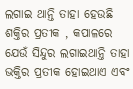ଲଗାଇ ଥାନ୍ତି ତାହା ହେଉଛି ଶକ୍ତିର ପ୍ରତୀକ , କପାଳରେ ଯେଉଁ ସିନ୍ଦୁର ଲଗାଇଥାନ୍ତି ତାହା ଭକ୍ତିର ପ୍ରତୀକ ହୋଇଥାଏ ଏବଂ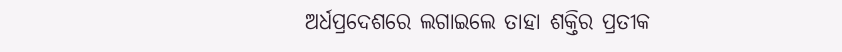ଅର୍ଧପ୍ରଦେଶରେ ଲଗାଇଲେ ତାହା ଶକ୍ତିର ପ୍ରତୀକ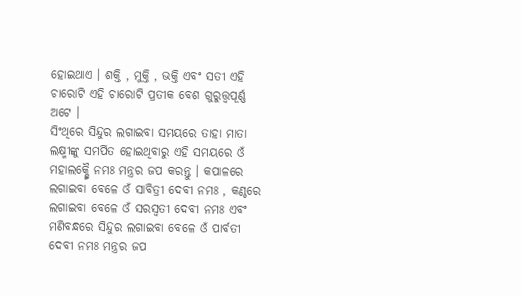ହୋଇଥାଏ । ଶକ୍ତି , ମୁକ୍ତି , ଭକ୍ତି ଏବଂ ସତୀ ଏହି ଚାରୋଟି ଏହି ଚାରୋଟି ପ୍ରତୀକ ବେଶ ଗୁରୁତ୍ତ୍ୱପୂର୍ଣ୍ଣ ଅଟେ ।
ସିଂଥିରେ ସିନ୍ଦୁର ଲଗାଇବା ସମୟରେ ତାହା ମାତା ଲକ୍ଷ୍ମୀଙ୍କୁ ସମର୍ପିତ ହୋଇଥିବାରୁ ଏହି ସମୟରେ ଓଁ ମହାଲକ୍ଷ୍ମୈ ନମଃ ମନ୍ତ୍ରର ଜପ କରନ୍ତୁ । କପାଳରେ ଲଗାଇବା ବେଳେ ଓଁ ସାବିତ୍ରୀ ଦେବୀ ନମଃ , କଣ୍ଠରେ ଲଗାଇବା ବେଳେ ଓଁ ସରସ୍ୱତୀ ଦେବୀ ନମଃ ଏବଂ ମଣିବନ୍ଧରେ ସିନ୍ଦୁର ଲଗାଇବା ବେଳେ ଓଁ ପାର୍ବତୀ ଦେବୀ ନମଃ ମନ୍ତ୍ରର ଜପ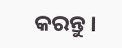କରନ୍ତୁ ।